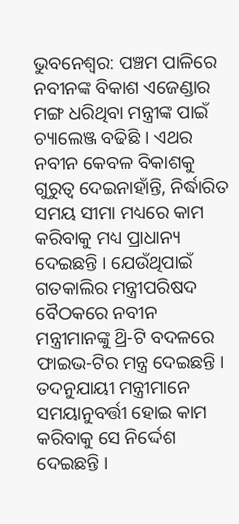ଭୁବନେଶ୍ବର: ପଞ୍ଚମ ପାଳିରେ ନବୀନଙ୍କ ବିକାଶ ଏଜେଣ୍ଡାର ମଙ୍ଗ ଧରିଥିବା ମନ୍ତ୍ରୀଙ୍କ ପାଇଁ ଚ୍ୟାଲେଞ୍ଜ ବଢିଛି । ଏଥର ନବୀନ କେବଳ ବିକାଶକୁ ଗୁରୁତ୍ବ ଦେଇନାହାଁନ୍ତି, ନିର୍ଦ୍ଧାରିତ ସମୟ ସୀମା ମଧ୍ୟରେ କାମ କରିବାକୁ ମଧ୍ୟ ପ୍ରାଧାନ୍ୟ ଦେଇଛନ୍ତି । ଯେଉଁଥିପାଇଁ ଗତକାଲିର ମନ୍ତ୍ରୀପରିଷଦ ବୈଠକରେ ନବୀନ ମନ୍ତ୍ରୀମାନଙ୍କୁ ଥ୍ରି-ଟି ବଦଳରେ ଫାଇଭ-ଟିର ମନ୍ତ୍ର ଦେଇଛନ୍ତି । ତଦନୁଯାୟୀ ମନ୍ତ୍ରୀମାନେ ସମୟାନୁବର୍ତ୍ତୀ ହୋଇ କାମ କରିବାକୁ ସେ ନିର୍ଦ୍ଦେଶ ଦେଇଛନ୍ତି ।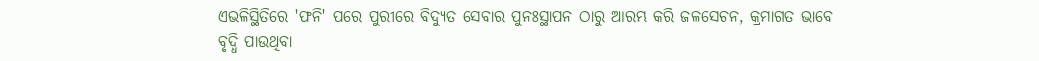ଏଭଳିସ୍ଥିତିରେ 'ଫନି' ପରେ ପୁରୀରେ ବିଦ୍ୟୁତ ସେବାର ପୁନଃସ୍ଥାପନ ଠାରୁ ଆରମ୍ଭ କରି ଜଳସେଚନ, କ୍ରମାଗତ ଭାବେ ବୃଦ୍ଧି ପାଉଥିବା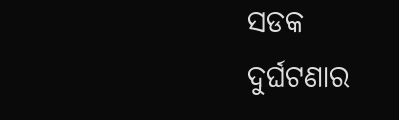ସଡକ ଦୁର୍ଘଟଣାର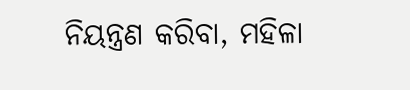ନିୟନ୍ତ୍ରଣ କରିବା, ମହିଳା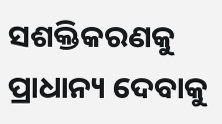ସଶକ୍ତିକରଣକୁ ପ୍ରାଧାନ୍ୟ ଦେବାକୁ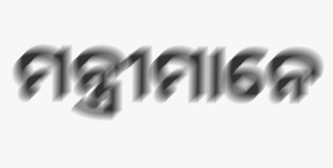ମନ୍ତ୍ରୀମାନେ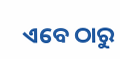ଏବେ ଠାରୁ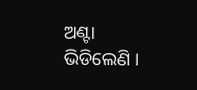ଅଣ୍ଟା ଭିଡିଲେଣି ।